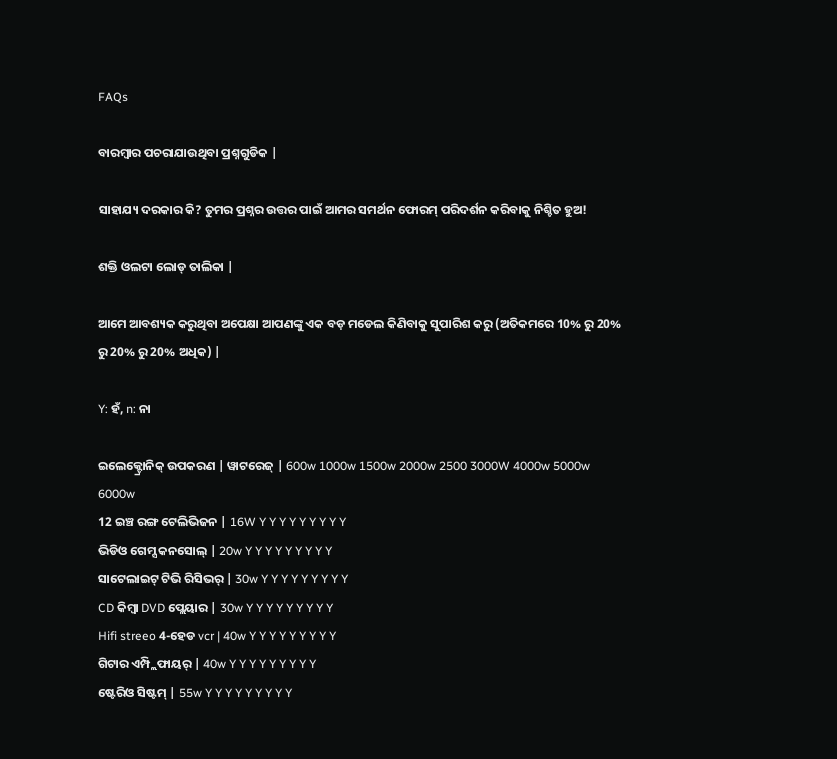FAQs

ବାରମ୍ବାର ପଚରାଯାଉଥିବା ପ୍ରଶ୍ନଗୁଡିକ |

ସାହାଯ୍ୟ ଦରକାର କି? ତୁମର ପ୍ରଶ୍ନର ଉତ୍ତର ପାଇଁ ଆମର ସମର୍ଥନ ଫୋରମ୍ ପରିଦର୍ଶନ କରିବାକୁ ନିଶ୍ଚିତ ହୁଅ!

ଶକ୍ତି ଓଲଟା ଲୋଡ୍ ତାଲିକା |

ଆମେ ଆବଶ୍ୟକ କରୁଥିବା ଅପେକ୍ଷା ଆପଣଙ୍କୁ ଏକ ବଡ଼ ମଡେଲ କିଣିବାକୁ ସୁପାରିଶ କରୁ (ଅତିକମରେ 10% ରୁ 20% ରୁ 20% ରୁ 20% ଅଧିକ) |

Y: ହଁ, n: ନା

ଇଲେକ୍ଟ୍ରୋନିକ୍ ଉପକରଣ | ୱାଟରେଜ୍ | 600w 1000w 1500w 2000w 2500 3000W 4000w 5000w 6000w
12 ଇଞ୍ଚ ରଙ୍ଗ ଟେଲିଭିଜନ | 16W Y Y Y Y Y Y Y Y Y
ଭିଡିଓ ଗେମ୍ସ କନସୋଲ୍ | 20w Y Y Y Y Y Y Y Y Y
ସାଟେଲାଇଟ୍ ଟିଭି ରିସିଭର୍ | 30w Y Y Y Y Y Y Y Y Y
CD କିମ୍ବା DVD ପ୍ଲେୟାର | 30w Y Y Y Y Y Y Y Y Y
Hifi streeo 4-ହେଡ vcr | 40w Y Y Y Y Y Y Y Y Y
ଗିଟାର ଏମ୍ପ୍ଲିଫାୟର୍ | 40w Y Y Y Y Y Y Y Y Y
ଷ୍ଟେରିଓ ସିଷ୍ଟମ୍ | 55w Y Y Y Y Y Y Y Y Y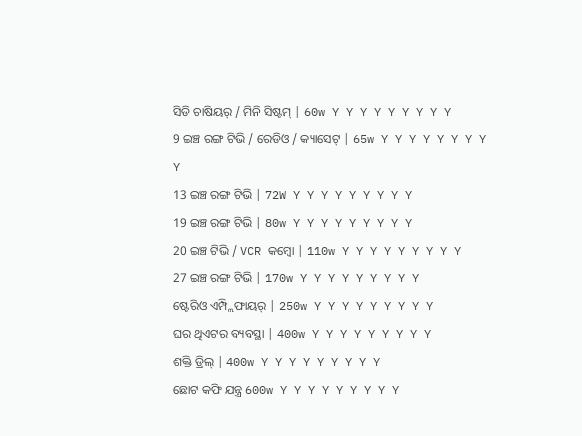ସିଡି ଚାଷିୟର୍ / ମିନି ସିଷ୍ଟମ୍ | 60w Y Y Y Y Y Y Y Y Y
9 ଇଞ୍ଚ ରଙ୍ଗ ଟିଭି / ରେଡିଓ / କ୍ୟାସେଟ୍ | 65w Y Y Y Y Y Y Y Y Y
13 ଇଞ୍ଚ ରଙ୍ଗ ଟିଭି | 72W Y Y Y Y Y Y Y Y Y
19 ଇଞ୍ଚ ରଙ୍ଗ ଟିଭି | 80w Y Y Y Y Y Y Y Y Y
20 ଇଞ୍ଚ ଟିଭି / VCR କମ୍ବୋ | 110w Y Y Y Y Y Y Y Y Y
27 ଇଞ୍ଚ ରଙ୍ଗ ଟିଭି | 170w Y Y Y Y Y Y Y Y Y
ଷ୍ଟେରିଓ ଏମ୍ପ୍ଲିଫାୟର୍ | 250w Y Y Y Y Y Y Y Y Y
ଘର ଥିଏଟର ବ୍ୟବସ୍ଥା | 400w Y Y Y Y Y Y Y Y Y
ଶକ୍ତି ଡ୍ରିଲ୍ | 400w Y Y Y Y Y Y Y Y Y
ଛୋଟ କଫି ଯନ୍ତ୍ର 600w Y Y Y Y Y Y Y Y Y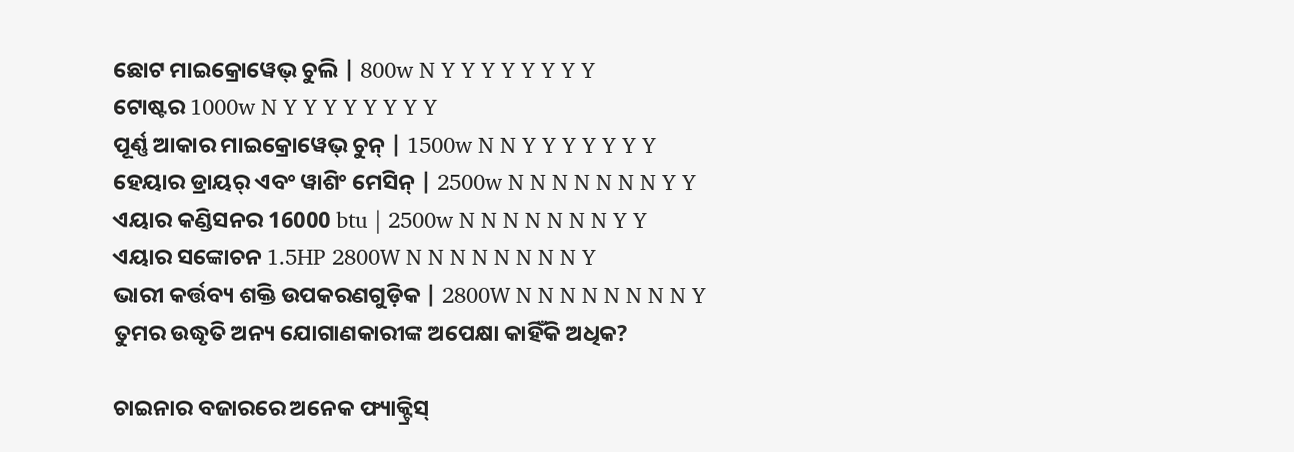ଛୋଟ ମାଇକ୍ରୋୱେଭ୍ ଚୁଲି | 800w N Y Y Y Y Y Y Y Y
ଟୋଷ୍ଟର 1000w N Y Y Y Y Y Y Y Y
ପୂର୍ଣ୍ଣ ଆକାର ମାଇକ୍ରୋୱେଭ୍ ଚୁନ୍ | 1500w N N Y Y Y Y Y Y Y
ହେୟାର ଡ୍ରାୟର୍ ଏବଂ ୱାଶିଂ ମେସିନ୍ | 2500w N N N N N N N Y Y
ଏୟାର କଣ୍ଡିସନର 16000 btu | 2500w N N N N N N N Y Y
ଏୟାର ସଙ୍କୋଚନ 1.5HP 2800W N N N N N N N N Y
ଭାରୀ କର୍ତ୍ତବ୍ୟ ଶକ୍ତି ଉପକରଣଗୁଡ଼ିକ | 2800W N N N N N N N N Y
ତୁମର ଉଦ୍ଧୃତି ଅନ୍ୟ ଯୋଗାଣକାରୀଙ୍କ ଅପେକ୍ଷା କାହିଁକି ଅଧିକ?

ଚାଇନାର ବଜାରରେ ଅନେକ ଫ୍ୟାକ୍ଟ୍ରିସ୍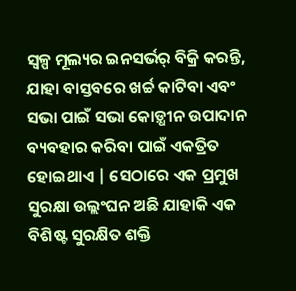ସ୍ୱଳ୍ପ ମୂଲ୍ୟର ଇନସର୍ଭର୍ ବିକ୍ରି କରନ୍ତି, ଯାହା ବାସ୍ତବରେ ଖର୍ଚ୍ଚ କାଟିବା ଏବଂ ସଭା ପାଇଁ ସଭା କୋଡ଼୍ଧୀନ ଉପାଦାନ ବ୍ୟବହାର କରିବା ପାଇଁ ଏକତ୍ରିତ ହୋଇଥାଏ | ସେଠାରେ ଏକ ପ୍ରମୁଖ ସୁରକ୍ଷା ଉଲ୍ଲଂଘନ ଅଛି ଯାହାକି ଏକ ବିଶିଷ୍ଟ ସୁରକ୍ଷିତ ଶକ୍ତି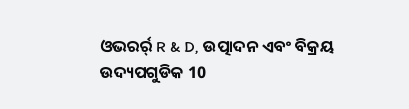ଓଭରର୍ର୍ R & D, ଉତ୍ପାଦନ ଏବଂ ବିକ୍ରୟ ଉଦ୍ୟପଗୁଡିକ 10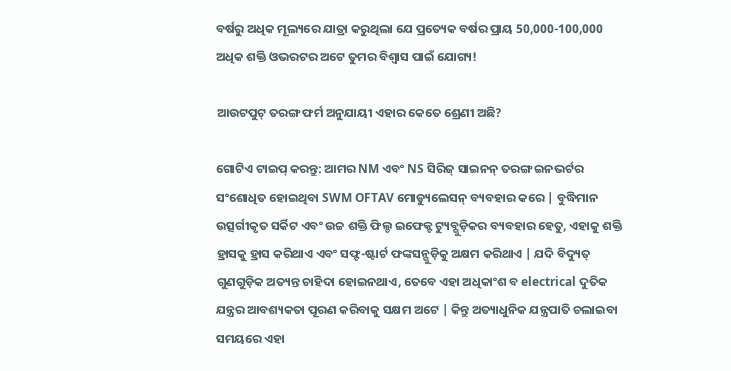ବର୍ଷରୁ ଅଧିକ ମୂଲ୍ୟରେ ଯାତ୍ରା କରୁଥିଲା ଯେ ପ୍ରତ୍ୟେକ ବର୍ଷର ପ୍ରାୟ 50,000-100,000 ଅଧିକ ଶକ୍ତି ଓଭରଟର ଅଟେ ତୁମର ବିଶ୍ୱାସ ପାଇଁ ଯୋଗ୍ୟ!

ଆଉଟପୁଟ୍ ତରଙ୍ଗ ଫର୍ମ ଅନୁଯାୟୀ ଏହାର କେତେ ଶ୍ରେଣୀ ଅଛି?

ଗୋଟିଏ ଟାଇପ୍ କରନ୍ତୁ: ଆମର NM ଏବଂ NS ସିରିଜ୍ ସାଇନନ୍ ତରଙ୍ଗ ଇନଭର୍ଟର ସଂଶୋଧିତ ହୋଇଥିବା SWM OFTAV ମୋଡ୍ୟୁଲେସନ୍ ବ୍ୟବହାର କରେ | ବୁଦ୍ଧିମାନ ଉତ୍ସର୍ଗୀକୃତ ସର୍କିଟ ଏବଂ ଉଚ୍ଚ ଶକ୍ତି ଫିଲ୍ଡ ଇଫେକ୍ଟ ଟ୍ୟୁବ୍ଗୁଡ଼ିକର ବ୍ୟବହାର ହେତୁ, ଏହାକୁ ଶକ୍ତି ହ୍ରାସକୁ ହ୍ରାସ କରିଥାଏ ଏବଂ ସଫ୍ଟ-ଷ୍ଟାର୍ଟ ଫଙ୍କସନ୍ଗୁଡ଼ିକୁ ଅକ୍ଷମ କରିଥାଏ | ଯଦି ବିଦ୍ୟୁତ୍ ଗୁଣଗୁଡ଼ିକ ଅତ୍ୟନ୍ତ ଚାହିଦା ହୋଇନଥାଏ, ତେବେ ଏହା ଅଧିକାଂଶ ବ electrical ଦୁତିକ ଯନ୍ତ୍ରର ଆବଶ୍ୟକତା ପୂରଣ କରିବାକୁ ସକ୍ଷମ ଅଟେ | କିନ୍ତୁ ଅତ୍ୟାଧୁନିକ ଯନ୍ତ୍ରପାତି ଚଲାଇବା ସମୟରେ ଏହା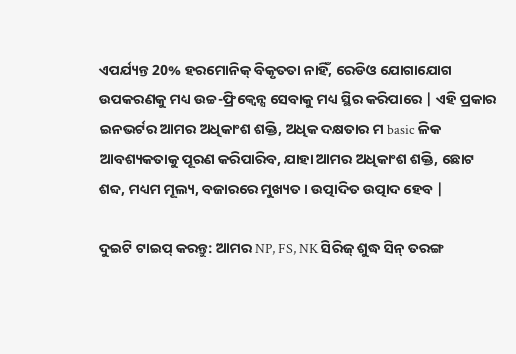ଏପର୍ଯ୍ୟନ୍ତ 20% ହରମୋନିକ୍ ବିକୃତତା ନାହିଁ, ରେଡିଓ ଯୋଗାଯୋଗ ଉପକରଣକୁ ମଧ୍ୟ ଉଚ୍ଚ-ଫ୍ରିକ୍ୱେନ୍ସ ସେବାକୁ ମଧ୍ୟ ସ୍ଥିର କରିପାରେ | ଏହି ପ୍ରକାର ଇନଭର୍ଟର ଆମର ଅଧିକାଂଶ ଶକ୍ତି, ଅଧିକ ଦକ୍ଷତାର ମ basic ଳିକ ଆବଶ୍ୟକତାକୁ ପୂରଣ କରିପାରିବ, ଯାହା ଆମର ଅଧିକାଂଶ ଶକ୍ତି, ଛୋଟ ଶବ୍ଦ, ମଧ୍ୟମ ମୂଲ୍ୟ, ବଜାରରେ ମୁଖ୍ୟତ। ଉତ୍ପାଦିତ ଉତ୍ପାଦ ହେବ |

ଦୁଇଟି ଟାଇପ୍ କରନ୍ତୁ: ଆମର NP, FS, NK ସିରିଜ୍ ଶୁଦ୍ଧ ସିନ୍ ତରଙ୍ଗ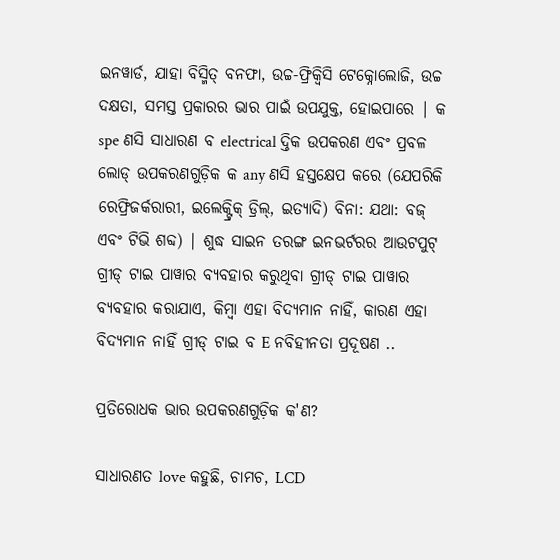ଇନୱାର୍ଡ, ଯାହା ବିସ୍ମିତ୍ ବନଫା, ଉଚ୍ଚ-ଫ୍ରିକ୍ୱିସି ଟେକ୍ନୋଲୋଜି, ଉଚ୍ଚ ଦକ୍ଷତା, ସମସ୍ତ ପ୍ରକାରର ଭାର ପାଇଁ ଉପଯୁକ୍ତ, ହୋଇପାରେ | କ spe ଣସି ସାଧାରଣ ବ electrical ଦ୍ତିକ ଉପକରଣ ଏବଂ ପ୍ରବଳ ଲୋଡ୍ ଉପକରଣଗୁଡ଼ିକ କ any ଣସି ହସ୍ତକ୍ଷେପ କରେ (ଯେପରିକି ରେଫ୍ରିଜର୍କରାରୀ, ଇଲେକ୍ଟ୍ରିକ୍ ଡ୍ରିଲ୍, ଇତ୍ୟାଦି) ବିନା: ଯଥା: ବଜ୍ ଏବଂ ଟିଭି ଶବ୍ଦ) | ଶୁଦ୍ଧ ସାଇନ ତରଙ୍ଗ ଇନଭର୍ଟରର ଆଉଟପୁଟ୍ ଗ୍ରୀଡ୍ ଟାଇ ପାୱାର ବ୍ୟବହାର କରୁଥିବା ଗ୍ରୀଡ୍ ଟାଇ ପାୱାର ବ୍ୟବହାର କରାଯାଏ, କିମ୍ବା ଏହା ବିଦ୍ୟମାନ ନାହିଁ, କାରଣ ଏହା ବିଦ୍ୟମାନ ନାହିଁ ଗ୍ରୀଡ୍ ଟାଇ ବ E ନବିହୀନତା ପ୍ରଦୂଷଣ ..

ପ୍ରତିରୋଧକ ଭାର ଉପକରଣଗୁଡ଼ିକ କ'ଣ?

ସାଧାରଣତ love କହୁଛି, ଚାମଚ, LCD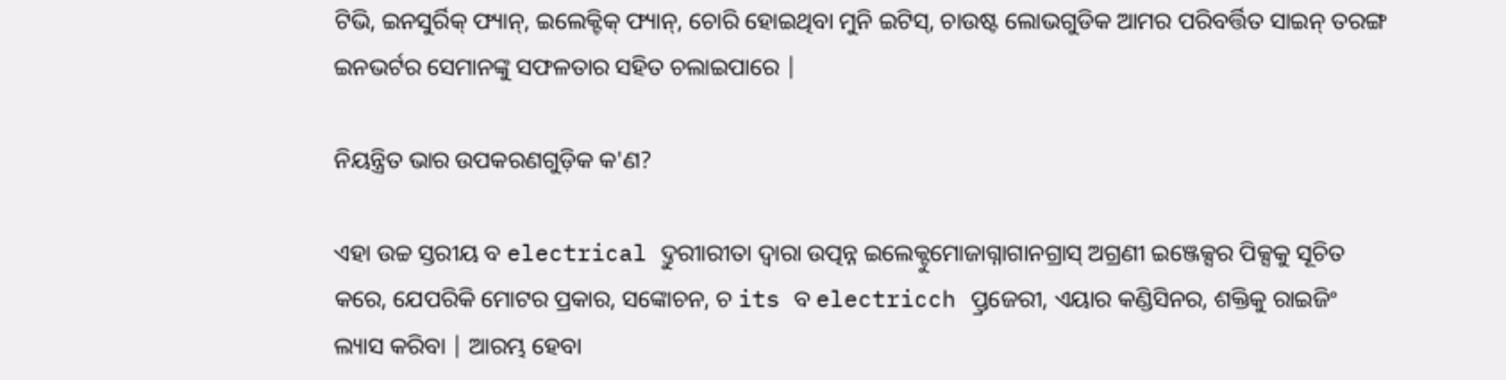ଟିଭି, ଇନସୁର୍ରିକ୍ ଫ୍ୟାନ୍, ଇଲେକ୍ଟିକ୍ ଫ୍ୟାନ୍, ଚୋରି ହୋଇଥିବା ମୁନି ଇଟିସ୍, ଚାଉଷ୍ଟ ଲୋଭଗୁଡିକ ଆମର ପରିବର୍ତ୍ତିତ ସାଇନ୍ ତରଙ୍ଗ ଇନଭର୍ଟର ସେମାନଙ୍କୁ ସଫଳତାର ସହିତ ଚଲାଇପାରେ |

ନିୟନ୍ତ୍ରିତ ଭାର ଉପକରଣଗୁଡ଼ିକ କ'ଣ?

ଏହା ଉଚ୍ଚ ସ୍ତରୀୟ ବ electrical ଦ୍ତୁରୀାରୀତା ଦ୍ୱାରା ଉତ୍ପନ୍ନ ଇଲେକ୍ଟୁମୋଜାଗ୍ନାଗାନଗ୍ରାସ୍ ଅଗ୍ରଣୀ ଇଞ୍ଜେକ୍ସର ପିକ୍ସକୁ ସୂଚିତ କରେ, ଯେପରିକି ମୋଟର ପ୍ରକାର, ସଙ୍କୋଚନ, ଚ its ବ electricch ପ୍ତ୍ରଜେରୀ, ଏୟାର କଣ୍ଡିସିନର, ଶକ୍ତିକୁ ରାଇଜିଂ ଲ୍ୟାସ କରିବା | ଆରମ୍ଭ ହେବା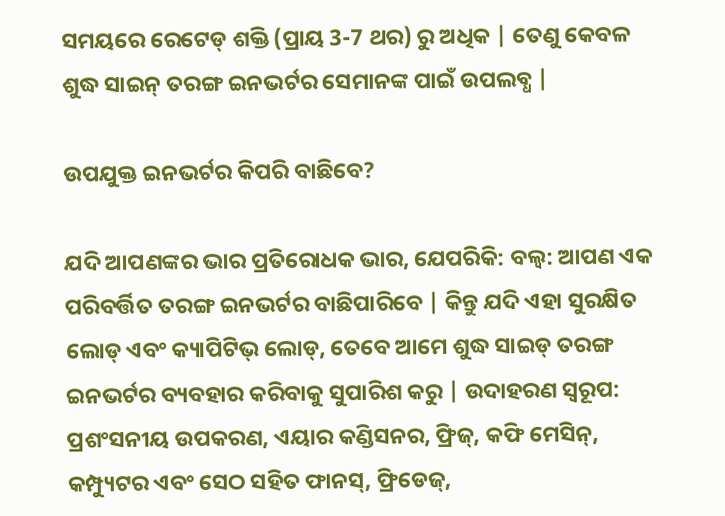ସମୟରେ ରେଟେଡ୍ ଶକ୍ତି (ପ୍ରାୟ 3-7 ଥର) ରୁ ଅଧିକ | ତେଣୁ କେବଳ ଶୁଦ୍ଧ ସାଇନ୍ ତରଙ୍ଗ ଇନଭର୍ଟର ସେମାନଙ୍କ ପାଇଁ ଉପଲବ୍ଧ |

ଉପଯୁକ୍ତ ଇନଭର୍ଟର କିପରି ବାଛିବେ?

ଯଦି ଆପଣଙ୍କର ଭାର ପ୍ରତିରୋଧକ ଭାର, ଯେପରିକି: ବଲ୍ବ: ଆପଣ ଏକ ପରିବର୍ତ୍ତିତ ତରଙ୍ଗ ଇନଭର୍ଟର ବାଛିପାରିବେ | କିନ୍ତୁ ଯଦି ଏହା ସୁରକ୍ଷିତ ଲୋଡ୍ ଏବଂ କ୍ୟାପିଟିଭ୍ ଲୋଡ୍, ତେବେ ଆମେ ଶୁଦ୍ଧ ସାଇଡ୍ ତରଙ୍ଗ ଇନଭର୍ଟର ବ୍ୟବହାର କରିବାକୁ ସୁପାରିଶ କରୁ | ଉଦାହରଣ ସ୍ୱରୂପ: ପ୍ରଶଂସନୀୟ ଉପକରଣ, ଏୟାର କଣ୍ଡିସନର, ଫ୍ରିଜ୍, କଫି ମେସିନ୍, କମ୍ପ୍ୟୁଟର ଏବଂ ସେଠ ସହିତ ଫାନସ୍, ଫ୍ରିଡେଜ୍,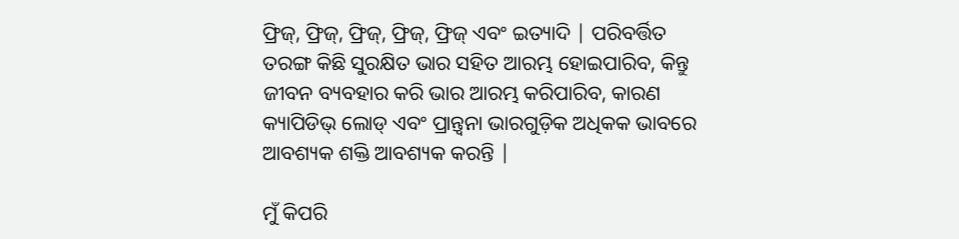ଫ୍ରିଜ୍, ଫ୍ରିଜ୍, ଫ୍ରିଜ୍, ଫ୍ରିଜ୍, ଫ୍ରିଜ୍ ଏବଂ ଇତ୍ୟାଦି | ପରିବର୍ତ୍ତିତ ତରଙ୍ଗ କିଛି ସୁରକ୍ଷିତ ଭାର ସହିତ ଆରମ୍ଭ ହୋଇପାରିବ, କିନ୍ତୁ ଜୀବନ ବ୍ୟବହାର କରି ଭାର ଆରମ୍ଭ କରିପାରିବ, କାରଣ କ୍ୟାପିଡିଭ୍ ଲୋଡ୍ ଏବଂ ପ୍ରାନ୍ତ୍ୱନା ଭାରଗୁଡ଼ିକ ଅଧିକକ ଭାବରେ ଆବଶ୍ୟକ ଶକ୍ତି ଆବଶ୍ୟକ କରନ୍ତି |

ମୁଁ କିପରି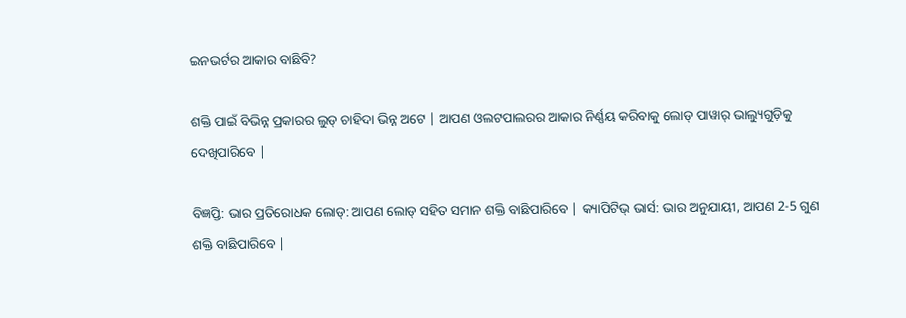ଇନଭର୍ଟର ଆକାର ବାଛିବି?

ଶକ୍ତି ପାଇଁ ବିଭିନ୍ନ ପ୍ରକାରର ଲୁଡ୍ ଚାହିଦା ଭିନ୍ନ ଅଟେ | ଆପଣ ଓଲଟପାଲରର ଆକାର ନିର୍ଣ୍ଣୟ କରିବାକୁ ଲୋଡ୍ ପାୱାର୍ ଭାଲ୍ୟୁଗୁଡ଼ିକୁ ଦେଖିପାରିବେ |

ବିଜ୍ଞପ୍ତି: ଭାର ପ୍ରତିରୋଧକ ଲୋଡ୍: ଆପଣ ଲୋଡ୍ ସହିତ ସମାନ ଶକ୍ତି ବାଛିପାରିବେ | କ୍ୟାପିଟିଭ୍ ଭାର୍ସ: ଭାର ଅନୁଯାୟୀ, ଆପଣ 2-5 ଗୁଣ ଶକ୍ତି ବାଛିପାରିବେ |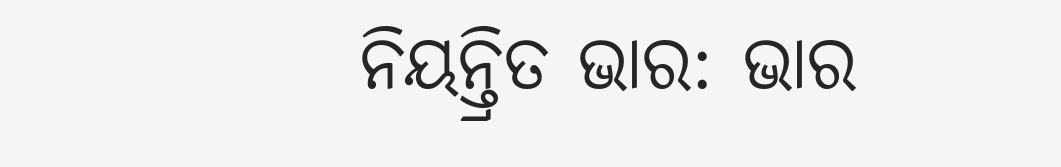ନିୟନ୍ତ୍ରିତ ଭାର: ଭାର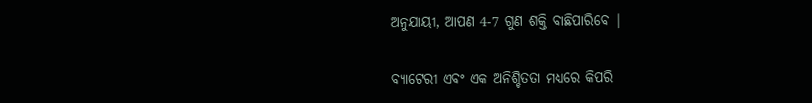ଅନୁଯାୟୀ, ଆପଣ 4-7 ଗୁଣ ଶକ୍ତି ବାଛିପାରିବେ |

ବ୍ୟାଟେରୀ ଏବଂ ଏକ ଅନିଶ୍ଚିତତା ମଧ୍ୟରେ କିପରି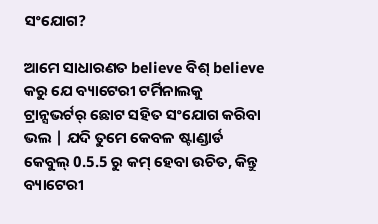ସଂଯୋଗ?

ଆମେ ସାଧାରଣତ believe ବିଶ୍ believe କରୁ ଯେ ବ୍ୟାଟେରୀ ଟର୍ମିନାଲକୁ ଟ୍ରାନ୍ସଭର୍ଟର୍ ଛୋଟ ସହିତ ସଂଯୋଗ କରିବା ଭଲ | ଯଦି ତୁମେ କେବଳ ଷ୍ଟାଣ୍ଡାର୍ଡ କେବୁଲ୍ 0.5.5 ରୁ କମ୍ ହେବା ଉଚିତ, କିନ୍ତୁ ବ୍ୟାଟେରୀ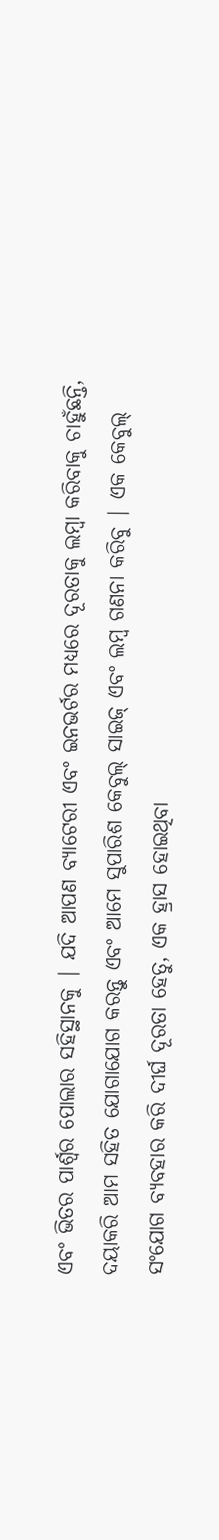ଏବଂ ଭିତର ପାର୍ଶ୍ୱର ପୋଲାର ସହିସ୍ଥାନକୁ | ଯଦି ଆପଣ ବ୍ୟାଟେରୀ ଏବଂ ଇନଭର୍ଟର ମଧ୍ୟରେ ଦୂରତାକୁ ଲମ୍ୱା କରିବାକୁ ଚାହୁଁଛନ୍ତି, ଦୟାକରି ଆମ ସହିତ ଯୋଗାଯୋଗ କରନ୍ତୁ ଏବଂ ଆମେ ସୁପାରିଶ କେବୁଲ୍ ସାଇଜ୍ ଏବଂ ଲମ୍ବ ଗଣନା କରିବୁ | ଏକ କେବୁଲ୍ ସଂଯୋଗ ବ୍ୟବହାର କରି ଦୀର୍ଘ ଦୂରତା ହେତୁ, ଏକ ହ୍ରାସ ହୋଇଥିବା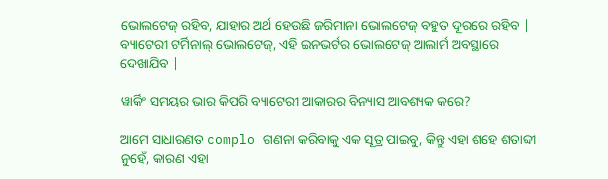ଭୋଲଟେଜ୍ ରହିବ, ଯାହାର ଅର୍ଥ ହେଉଛି ଜରିମାନା ଭୋଲଟେଜ୍ ବହୁତ ଦୂରରେ ରହିବ |
ବ୍ୟାଟେରୀ ଟର୍ମିନାଲ୍ ଭୋଲଟେଜ୍, ଏହି ଇନଭର୍ଟର ଭୋଲଟେଜ୍ ଆଲାର୍ମ ଅବସ୍ଥାରେ ଦେଖାଯିବ |

ୱାର୍କିଂ ସମୟର ଭାର କିପରି ବ୍ୟାଟେରୀ ଆକାରର ବିନ୍ୟାସ ଆବଶ୍ୟକ କରେ?

ଆମେ ସାଧାରଣତ complo ଗଣନା କରିବାକୁ ଏକ ସୂତ୍ର ପାଇବୁ, କିନ୍ତୁ ଏହା ଶହେ ଶତାବ୍ଦୀ ନୁହେଁ, କାରଣ ଏହା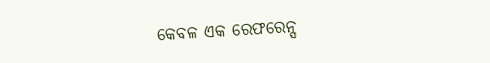କେବଳ ଏକ ରେଫରେନ୍ସ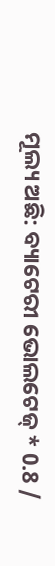ମୂଲ୍ୟ ଅଛି: ବ୍ୟାଟେରୀ ଭୋଲଟେଜ୍ * 0.8 /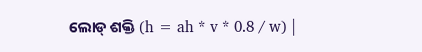ଲୋଡ୍ ଶକ୍ତି (h = ah * v * 0.8 / w) |